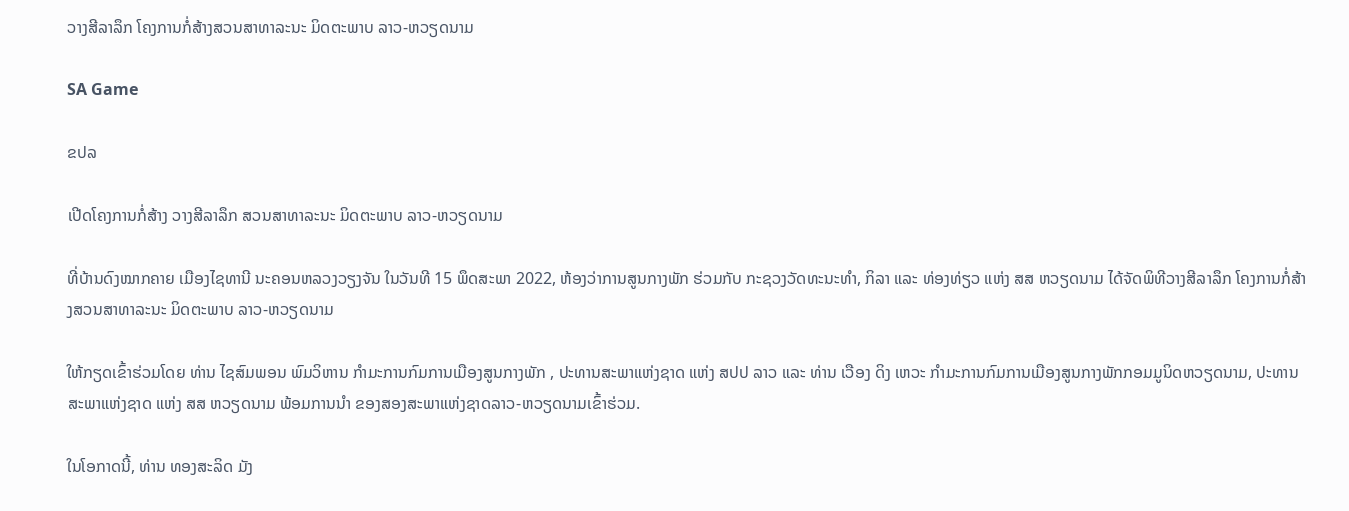ວາງສີລາລຶກ ໂຄງການກໍ່ສ້າງສວນສາທາລະນະ ມິດຕະພາບ ລາວ-ຫວຽດນາມ

SA Game

ຂປລ

ເປີດໂຄງການກໍ່ສ້າງ ວາງສີລາລຶກ ສວນສາທາລະນະ ມິດຕະພາບ ລາວ-ຫວຽດນາມ

ທີ່ບ້ານດົງໝາກຄາຍ ເມືອງໄຊທານີ ນະຄອນຫລວງວຽງຈັນ ໃນວັນທີ 15 ພຶດສະພາ 2022, ຫ້ອງວ່າການສູນກາງພັກ ຮ່ວມກັບ ກະຊວງວັດທະນະທຳ, ກິລາ ແລະ ທ່ອງທ່ຽວ ແຫ່ງ ສສ ຫວຽດນາມ ໄດ້ຈັດພິທີວາງສີລາລຶກ ໂຄງການກໍ່ສ້າງສວນສາທາລະນະ ມິດຕະພາບ ລາວ-ຫວຽດນາມ

ໃຫ້ກຽດເຂົ້າຮ່ວມໂດຍ ທ່ານ ໄຊສົມພອນ ພົມວິຫານ ກຳມະການກົມການເມືອງສູນກາງພັກ , ປະທານສະພາແຫ່ງຊາດ ແຫ່ງ ສປປ ລາວ ແລະ ທ່ານ ເວືອງ ດິງ ເຫວະ ກຳມະການກົມການເມືອງສູນກາງພັກກອມມູນິດຫວຽດນາມ, ປະທານສະພາແຫ່ງຊາດ ແຫ່ງ ສສ ຫວຽດນາມ ພ້ອມການນຳ ຂອງສອງສະພາແຫ່ງຊາດລາວ-ຫວຽດນາມເຂົ້າຮ່ວມ.

ໃນໂອກາດນີ້, ທ່ານ ທອງສະລິດ ມັງ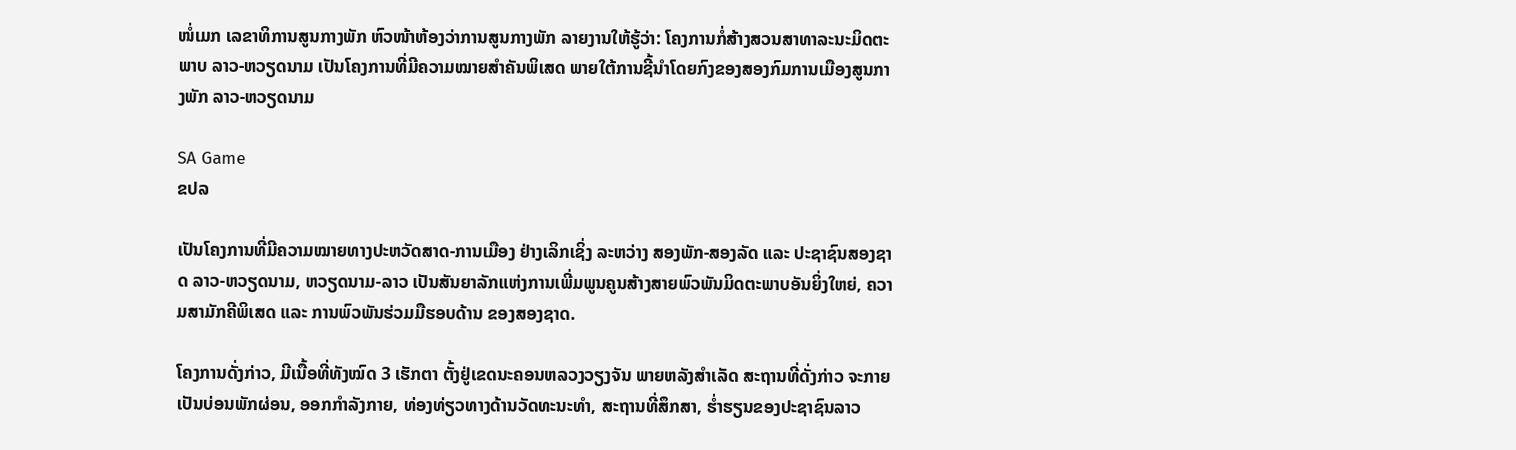ໜໍ່ເມກ ເລຂາທິການສູນກາງພັກ ຫົວໜ້າຫ້ອງວ່າການສູນກາງພັກ ລາຍງານໃຫ້ຮູ້ວ່າ: ໂຄງການກໍ່ສ້າງສວນສາທາລະນະມິດຕະພາບ ລາວ-ຫວຽດນາມ ເປັນໂຄງການທີ່ມີຄວາມໝາຍສຳຄັນພິເສດ ພາຍໃຕ້ການຊີ້ນໍາໂດຍກົງຂອງສອງກົມການເມືອງສູນກາງພັກ ລາວ-ຫວຽດນາມ

SA Game
ຂປລ

ເປັນໂຄງການທີ່ມີຄວາມໝາຍທາງປະຫວັດສາດ-ການເມືອງ ຢ່າງເລິກເຊິ່ງ ລະຫວ່າງ ສອງພັກ-ສອງລັດ ແລະ ປະຊາຊົນສອງຊາດ ລາວ-ຫວຽດນາມ, ຫວຽດນາມ-ລາວ ເປັນສັນຍາລັກແຫ່ງການເພີ່ມພູນຄູນສ້າງສາຍພົວພັນມິດຕະພາບອັນຍິ່ງໃຫຍ່, ຄວາມສາມັກຄີພິເສດ ແລະ ການພົວພັນຮ່ວມມືຮອບດ້ານ ຂອງສອງຊາດ.

ໂຄງການດັ່ງກ່າວ, ມີເນື້ອທີ່ທັງໝົດ 3 ເຮັກຕາ ຕັ້ງຢູ່ເຂດນະຄອນຫລວງວຽງຈັນ ພາຍຫລັງສຳເລັດ ສະຖານທີ່ດັ່ງກ່າວ ຈະກາຍເປັນບ່ອນພັກຜ່ອນ, ອອກກໍາລັງກາຍ, ທ່ອງທ່ຽວທາງດ້ານວັດທະນະທຳ, ສະຖານທີ່ສຶກສາ, ຮ່ຳຮຽນຂອງປະຊາຊົນລາວ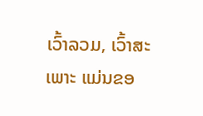ເວົ້າລວມ, ເວົ້າສະເພາະ ແມ່ນຂອ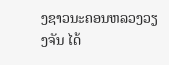ງຊາວນະຄອນຫລວງວຽງຈັນ ໄດ້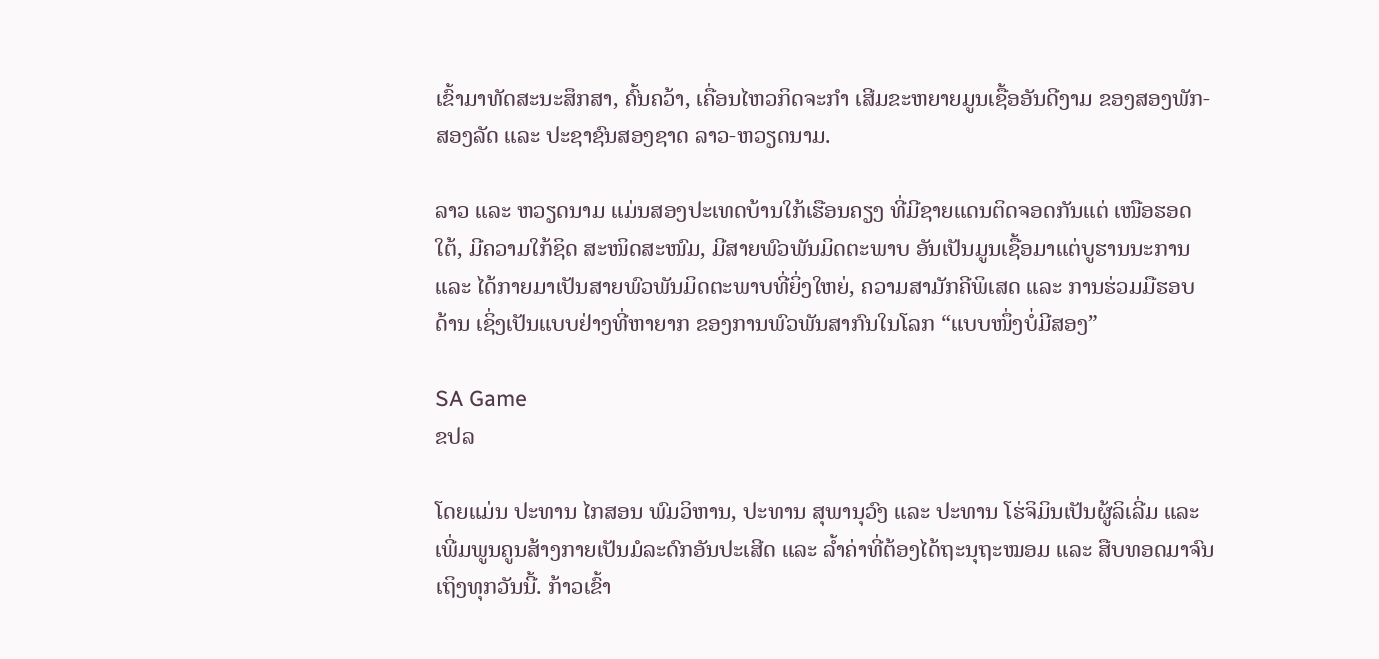ເຂົ້າມາທັດສະນະສຶກສາ, ຄົ້ນຄວ້າ, ເຄື່ອນໄຫວກິດຈະກໍາ ເສີມຂະຫຍາຍມູນເຊື້ອອັນດີງາມ ຂອງສອງພັກ-ສອງລັດ ແລະ ປະຊາຊົນສອງຊາດ ລາວ-ຫວຽດນາມ.

ລາວ ແລະ ຫວຽດນາມ ແມ່ນສອງປະເທດບ້ານໃກ້ເຮືອນຄຽງ ທີ່ມີຊາຍແດນຕິດຈອດກັນແຕ່ ເໜືອຮອດໃຕ້, ມີຄວາມໃກ້ຊິດ ສະໜິດສະໜົມ, ມີສາຍພົວພັນມິດຕະພາບ ອັນເປັນມູນເຊື້ອມາແຕ່ບູຮານນະການ ແລະ ໄດ້ກາຍມາເປັນສາຍພົວພັນມິດຕະພາບທີ່ຍິ່ງໃຫຍ່, ຄວາມສາມັກຄີພິເສດ ແລະ ການຮ່ວມມືຮອບດ້ານ ເຊິ່ງເປັນແບບຢ່າງທີ່ຫາຍາກ ຂອງການພົວພັນສາກົນໃນໂລກ “ແບບໜຶ່ງບໍ່ມີສອງ”

SA Game
ຂປລ

ໂດຍແມ່ນ ປະທານ ໄກສອນ ພົມວິຫານ, ປະທານ ສຸພານຸວົງ ແລະ ປະທານ ໂຮ່ຈິມິນເປັນຜູ້ລິເລີ່ມ ແລະ ເພີ່ມພູນຄູນສ້າງກາຍເປັນມໍລະດົກອັນປະເສີດ ແລະ ລໍ້າຄ່າທີ່ຕ້ອງໄດ້ຖະນຸຖະໝອມ ແລະ ສືບທອດມາຈົນເຖິງທຸກວັນນີ້. ກ້າວເຂົ້າ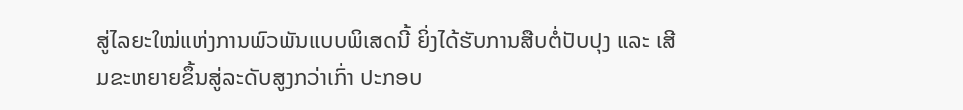ສູ່ໄລຍະໃໝ່ແຫ່ງການພົວພັນແບບພິເສດນີ້ ຍິ່ງໄດ້ຮັບການສືບຕໍ່ປັບປຸງ ແລະ ເສີມຂະຫຍາຍຂຶ້ນສູ່ລະດັບສູງກວ່າເກົ່າ ປະກອບ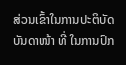ສ່ວນເຂົ້າໃນການປະຕິບັດບັນດາໜ້າ ທີ່ ໃນການປົກ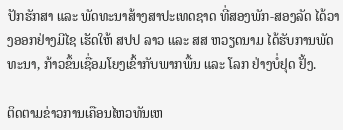ປັກຮັກສາ ແລະ ພັດທະນາສ້າງສາປະເທດຊາດ ທີ່ສອງພັກ-ສອງລັດ ໄດ້ວາງອອກຢ່າງມີໄຊ ເຮັດໃຫ້ ສປປ ລາວ ແລະ ສສ ຫວຽດນາມ ໄດ້ຮັບການພັດທະນາ, ກ້າວຂຶ້ນເຊື່ອມໂຍງເຂົ້າກັບພາກພື້ນ ແລະ ໂລກ ຢ່າງບໍ່ຢຸດ ຢັ້ງ.

ຕິດຕາມຂ່າວການເຄືອນໄຫວທັນເຫ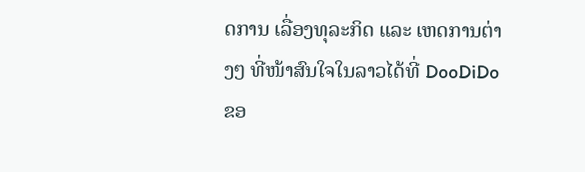ດການ ເລື່ອງທຸລະກິດ ແລະ ເຫດການຕ່າງໆ ທີ່ໜ້າສົນໃຈໃນລາວໄດ້ທີ່ DooDiDo
ຂອ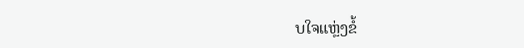ບໃຈແຫຼ່ງຂໍ້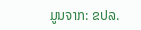ມູນຈາກ: ຂປລ.